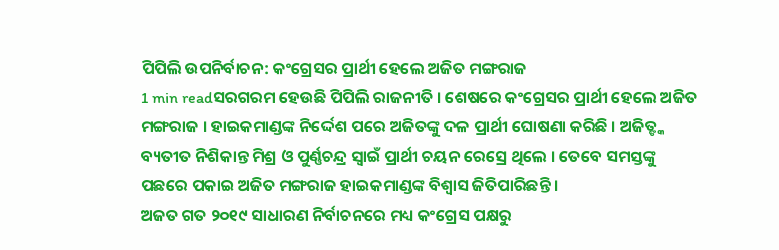ପିପିଲି ଉପନିର୍ବାଚନ: କଂଗ୍ରେସର ପ୍ରାର୍ଥୀ ହେଲେ ଅଜିତ ମଙ୍ଗରାଜ
1 min readସରଗରମ ହେଉଛି ପିପିଲି ରାଜନୀତି । ଶେଷରେ କଂଗ୍ରେସର ପ୍ରାର୍ଥୀ ହେଲେ ଅଜିତ ମଙ୍ଗରାଜ । ହାଇକମାଣ୍ଡଙ୍କ ନିର୍ଦ୍ଦେଶ ପରେ ଅଜିତଙ୍କୁ ଦଳ ପ୍ରାର୍ଥୀ ଘୋଷଣା କରିଛି । ଅଜିତ୍ଙ୍କ ବ୍ୟତୀତ ନିଶିକାନ୍ତ ମିଶ୍ର ଓ ପୁର୍ଣ୍ଣଚନ୍ଦ୍ର ସ୍ୱାଇଁ ପ୍ରାର୍ଥୀ ଚୟନ ରେସ୍ରେ ଥିଲେ । ତେବେ ସମସ୍ତଙ୍କୁ ପଛରେ ପକାଇ ଅଜିତ ମଙ୍ଗରାଜ ହାଇକମାଣ୍ଡଙ୍କ ବିଶ୍ୱାସ ଜିତିପାରିଛନ୍ତି ।
ଅଜତ ଗତ ୨୦୧୯ ସାଧାରଣ ନିର୍ବାଚନରେ ମଧ୍ୟ କଂଗ୍ରେସ ପକ୍ଷରୁ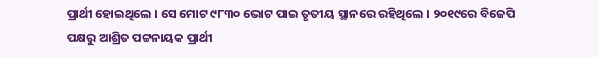ପ୍ରାର୍ଥୀ ହୋଇଥିଲେ । ସେ ମୋଟ ୯୮୩୦ ଭୋଟ ପାଇ ତୃତୀୟ ସ୍ଥାନରେ ରହିଥିଲେ । ୨୦୧୯ରେ ବିଜେପି ପକ୍ଷରୁ ଆଶ୍ରିତ ପଟ୍ଟନାୟକ ପ୍ରାର୍ଥୀ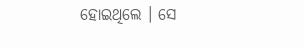ହୋଇଥିଲେ । ସେ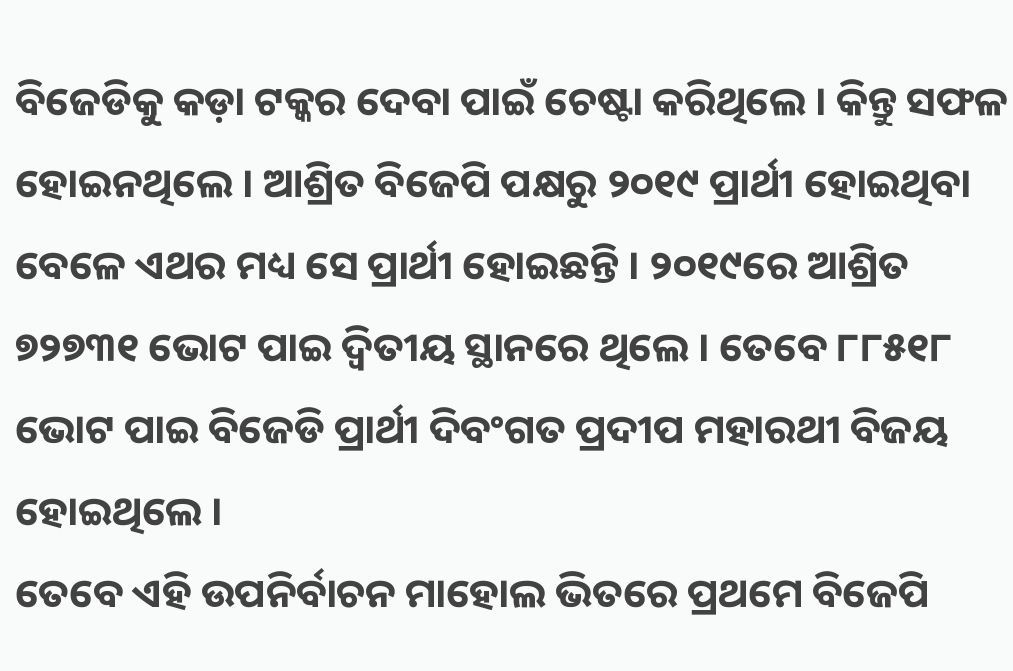ବିଜେଡିକୁ କଡ଼ା ଟକ୍କର ଦେବା ପାଇଁ ଚେଷ୍ଟା କରିଥିଲେ । କିନ୍ତୁ ସଫଳ ହୋଇନଥିଲେ । ଆଶ୍ରିତ ବିଜେପି ପକ୍ଷରୁ ୨୦୧୯ ପ୍ରାର୍ଥୀ ହୋଇଥିବା ବେଳେ ଏଥର ମଧ୍ୟ ସେ ପ୍ରାର୍ଥୀ ହୋଇଛନ୍ତି । ୨୦୧୯ରେ ଆଶ୍ରିତ ୭୨୭୩୧ ଭୋଟ ପାଇ ଦ୍ୱିତୀୟ ସ୍ଥାନରେ ଥିଲେ । ତେବେ ୮୮୫୧୮ ଭୋଟ ପାଇ ବିଜେଡି ପ୍ରାର୍ଥୀ ଦିବଂଗତ ପ୍ରଦୀପ ମହାରଥୀ ବିଜୟ ହୋଇଥିଲେ ।
ତେବେ ଏହି ଉପନିର୍ବାଚନ ମାହୋଲ ଭିତରେ ପ୍ରଥମେ ବିଜେପି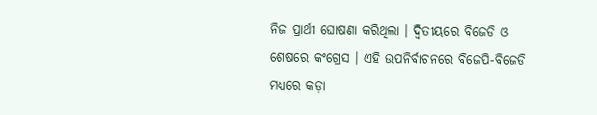ନିଜ ପ୍ରାର୍ଥୀ ଘୋଷଣା କରିଥିଲା । ଦ୍ୱିତୀୟରେ ବିଜେଡି ଓ ଶେଷରେ କଂଗ୍ରେସ । ଏହି ଉପନିର୍ବାଚନରେ ବିଜେପି-ବିଜେଡି ମଧ୍ୟରେ କଡ଼ା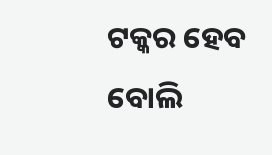ଟକ୍କର ହେବ ବୋଲି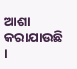ଆଶା କରାଯାଉଛି ।